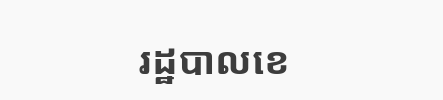រដ្ឋបាលខេ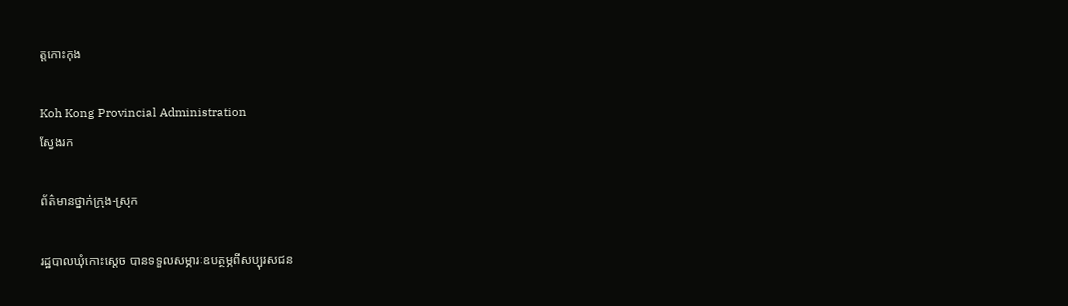ត្តកោះកុង

Koh Kong Provincial Administration
ស្វែងរក

ព័ត៌មានថ្នាក់ក្រុង-ស្រុក

រដ្ឋបាលឃុំកោះស្ដេច បានទទួលសម្ភារៈឧបត្ថម្ភពីសប្បុរសជន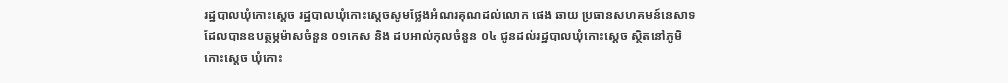រដ្ឋបាលឃុំកោះស្ដេច រដ្ឋបាលឃុំកោះស្ដេចសូមថ្លែងអំណរគុណដល់លោក ផេង ឆាយ ប្រធានសហគមន៍នេសាទ ដែលបានឧបត្ថម្ភម៉ាសចំនួន ០១កេស និង ដបអាល់កុលចំនួន ០៤ ជូនដល់រដ្ឋបាលឃុំកោះស្ដេច ស្ថិតនៅភូមិកោះស្ដេច ឃុំកោះ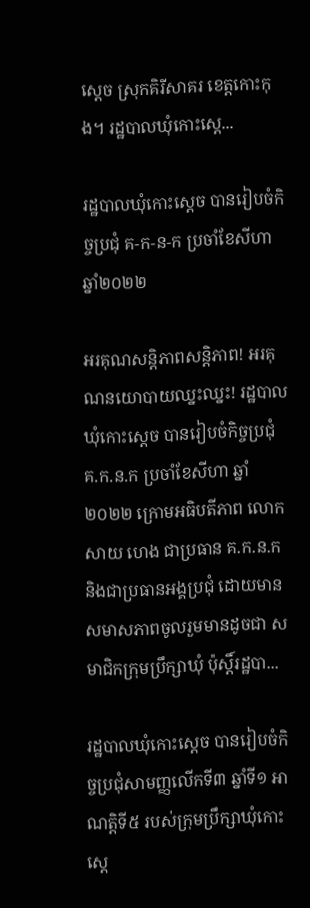ស្ដេច ស្រុកគិរីសាគរ ខេត្តកោះកុង។ រដ្ឋបាលឃុំកោះស្ដេ...

រដ្ឋបាលឃុំកោះស្ដេច បានរៀបចំកិច្ចប្រជុំ គ-ក-ន-ក ប្រចាំខែសីហា ឆ្នាំ២០២២

អរគុណសន្តិភាពសន្តិភាព! អរគុណនយោបាយឈ្នះឈ្នះ! រដ្ឋបាលឃុំកោះស្ដេច បានរៀបចំកិច្ចប្រជុំ គ.ក.ន.ក ប្រចាំខែសីហា ឆ្នាំ២០២២ ក្រោមអធិបតីភាព លោក សាយ ហេង ជាប្រធាន គ.ក.ន.ក និងជាប្រធានអង្គប្រជុំ ដោយមានសមាសភាពចូលរួមមានដូចជា សមាជិកក្រុមប្រឹក្សាឃុំ ប៉ុស្តិ៍រដ្ឋបា...

រដ្ឋបាលឃុំកោះស្ដេច បានរៀបចំកិច្ចប្រជុំសាមញ្ញលើកទី៣ ឆ្នាំទី១ អាណត្តិទី៥ របស់ក្រុមប្រឹក្សាឃុំកោះស្ដេ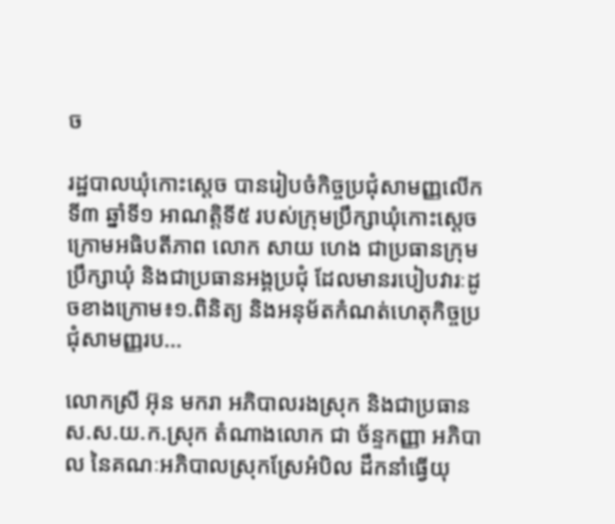ច

រដ្ឋបាលឃុំកោះស្ដេច បានរៀបចំកិច្ចប្រជុំសាមញ្ញលើកទី៣ ឆ្នាំទី១ អាណត្តិទី៥ របស់ក្រុមប្រឹក្សាឃុំកោះស្ដេច ក្រោមអធិបតីភាព លោក សាយ ហេង ជាប្រធានក្រុមប្រឹក្សាឃុំ និងជាប្រធានអង្គប្រជុំ ដែលមានរបៀបវារៈដូចខាងក្រោម៖១.ពិនិត្យ និងអនុម័តកំណត់ហេតុកិច្ចប្រជុំសាមញ្ញរប...

លោកស្រី អ៊ុន មករា អភិបាលរងស្រុក និងជាប្រធាន ស.ស.យ.ក.ស្រុក តំណាងលោក ជា ច័ន្ទកញ្ញា អភិបាល នៃគណៈអភិបាលស្រុកស្រែអំបិល ដឹកនាំធ្វើយុ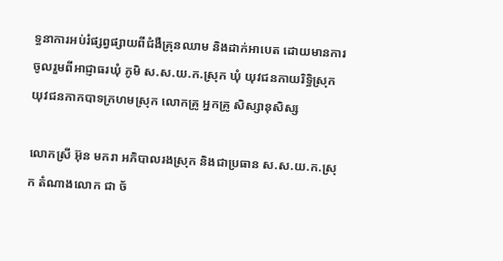ទ្ធនាការអប់រំផ្សព្វផ្សាយពីជំងឺគ្រុនឈាម និងដាក់អាបេត ដោយមានការចូលរួមពីអាជ្ញាធរឃុំ ភូមិ ស.ស.យ.ក.ស្រុក ឃុំ យុវជនកាយរិទ្ធិស្រុក យុវជនកាកបាទក្រហមស្រុក លោកគ្រូ អ្នកគ្រូ សិស្សានុសិស្ស

លោកស្រី អ៊ុន មករា អភិបាលរងស្រុក និងជាប្រធាន ស.ស.យ.ក.ស្រុក តំណាងលោក ជា ច័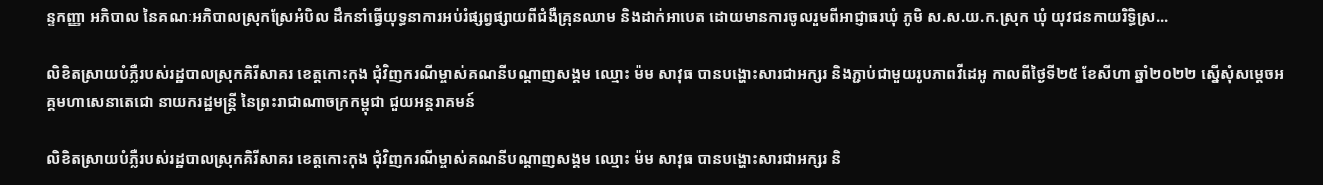ន្ទកញ្ញា អភិបាល នៃគណៈអភិបាលស្រុកស្រែអំបិល ដឹកនាំធ្វើយុទ្ធនាការអប់រំផ្សព្វផ្សាយពីជំងឺគ្រុនឈាម និងដាក់អាបេត ដោយមានការចូលរួមពីអាជ្ញាធរឃុំ ភូមិ ស.ស.យ.ក.ស្រុក ឃុំ យុវជនកាយរិទ្ធិស្រ...

លិខិតស្រាយបំភ្លឺរបស់រដ្ឋបាលស្រុកគិរីសាគរ ខេត្តកោះកុង ជុំវិញករណីម្ចាស់គណនីបណ្តាញសង្គម ឈ្មោះ ម៉ម សាវុធ បានបង្ហោះសារជាអក្សរ និងភ្ជាប់ជាមួយរូបភាពវីដេអូ កាលពីថ្ងៃទី២៥ ខែសីហា ឆ្នាំ២០២២ ស្នើសុំសម្តេចអគ្គមហាសេនាតេជោ នាយករដ្ឋមន្ត្រី នៃព្រះរាជាណាចក្រកម្ពុជា ជួយអន្តរាគមន៍

លិខិតស្រាយបំភ្លឺរបស់រដ្ឋបាលស្រុកគិរីសាគរ ខេត្តកោះកុង ជុំវិញករណីម្ចាស់គណនីបណ្តាញសង្គម ឈ្មោះ ម៉ម សាវុធ បានបង្ហោះសារជាអក្សរ និ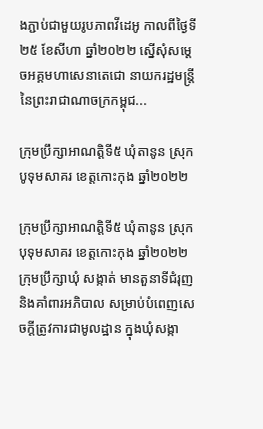ងភ្ជាប់ជាមួយរូបភាពវីដេអូ កាលពីថ្ងៃទី២៥ ខែសីហា ឆ្នាំ២០២២ ស្នើសុំសម្តេចអគ្គមហាសេនាតេជោ នាយករដ្ឋមន្ត្រី នៃព្រះរាជាណាចក្រកម្ពុជ...

ក្រុមប្រឹក្សាអាណត្តិទី៥ ឃុំតានូន ស្រុកបូទុមសាគរ ខេត្តកោះកុង ឆ្នាំ២០២២

ក្រុមប្រឹក្សាអាណត្តិទី៥ ឃុំតានូន ស្រុកបុទុមសាគរ ខេត្តកោះកុង ឆ្នាំ២០២២ ក្រុមប្រឹក្សាឃុំ សង្កាត់ មានតួនាទីជំរុញ និងគាំពារអភិបាល សម្រាប់បំពេញសេចក្តីត្រូវការជាមូលដ្ឋាន ក្នុងឃុំសង្កា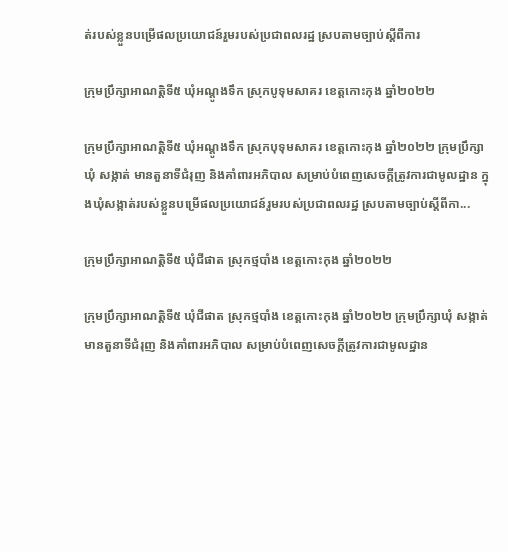ត់របស់ខ្លួនបម្រើផលប្រយោជន៍រួមរបស់ប្រជាពលរដ្ឋ ស្របតាមច្បាប់ស្តីពីការ

ក្រុមប្រឹក្សាអាណត្តិទី៥ ឃុំអណ្ដូងទឹក ស្រុកបូទុមសាគរ ខេត្តកោះកុង ឆ្នាំ២០២២

ក្រុមប្រឹក្សាអាណត្តិទី៥ ឃុំអណ្ដូងទឹក ស្រុកបុទុមសាគរ ខេត្តកោះកុង ឆ្នាំ២០២២ ក្រុមប្រឹក្សាឃុំ សង្កាត់ មានតួនាទីជំរុញ និងគាំពារអភិបាល សម្រាប់បំពេញសេចក្តីត្រូវការជាមូលដ្ឋាន ក្នុងឃុំសង្កាត់របស់ខ្លួនបម្រើផលប្រយោជន៍រួមរបស់ប្រជាពលរដ្ឋ ស្របតាមច្បាប់ស្តីពីកា...

ក្រុមប្រឹក្សាអាណត្តិទី៥ ឃុំជីផាត ស្រុកថ្មបាំង ខេត្តកោះកុង ឆ្នាំ២០២២

ក្រុមប្រឹក្សាអាណត្តិទី៥ ឃុំជីផាត ស្រុកថ្មបាំង ខេត្តកោះកុង ឆ្នាំ២០២២ ក្រុមប្រឹក្សាឃុំ សង្កាត់ មានតួនាទីជំរុញ និងគាំពារអភិបាល សម្រាប់បំពេញសេចក្តីត្រូវការជាមូលដ្ឋាន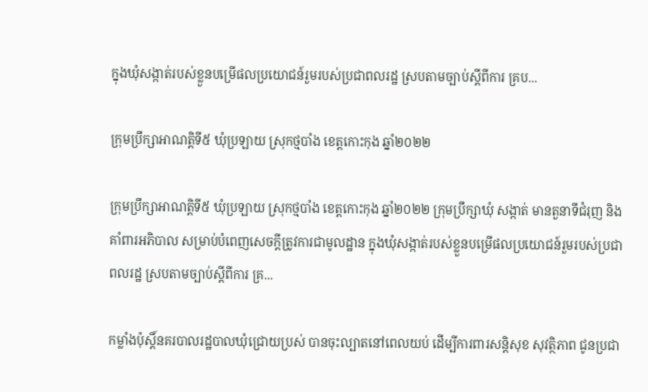ក្នុងឃុំសង្កាត់របស់ខ្លួនបម្រើផលប្រយោជន៍រួមរបស់ប្រជាពលរដ្ឋ ស្របតាមច្បាប់ស្តីពីការ គ្រប...

ក្រុមប្រឹក្សាអាណត្តិទី៥ ឃុំប្រឡាយ ស្រុកថ្មបាំង ខេត្តកោះកុង ឆ្នាំ២០២២

ក្រុមប្រឹក្សាអាណត្តិទី៥ ឃុំប្រឡាយ ស្រុកថ្មបាំង ខេត្តកោះកុង ឆ្នាំ២០២២ ក្រុមប្រឹក្សាឃុំ សង្កាត់ មានតួនាទីជំរុញ និងគាំពារអភិបាល សម្រាប់បំពេញសេចក្តីត្រូវការជាមូលដ្ឋាន ក្នុងឃុំសង្កាត់របស់ខ្លួនបម្រើផលប្រយោជន៍រួមរបស់ប្រជាពលរដ្ឋ ស្របតាមច្បាប់ស្តីពីការ គ្រ...

កម្លាំងប៉ុស្តិ៍នគរបាលរដ្ឋបាលឃុំជ្រោយប្រស់ បានចុះល្បាតនៅពេលយប់ ដើម្បីការពារសន្តិសុខ សុវត្ថិភាព ជូនប្រជា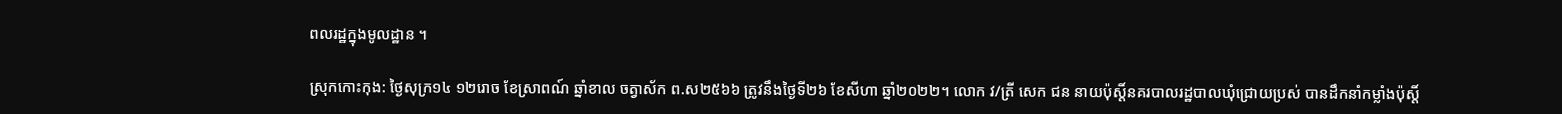ពលរដ្ឋក្នុងមូលដ្ឋាន ។

ស្រុកកោះកុង: ថ្ងៃសុក្រ១៤ ១២រោច ខែស្រាពណ៍ ឆ្នាំខាល ចត្វាស័ក ព.ស២៥៦៦ ត្រូវនឹងថ្ងៃទី២៦ ខែសីហា ឆ្នាំ២០២២។ លោក វ/ត្រី សេក ជន នាយប៉ុស្តិ៍នគរបាលរដ្ឋបាលឃុំជ្រោយប្រស់ បានដឹកនាំកម្លាំងប៉ុស្តិ៍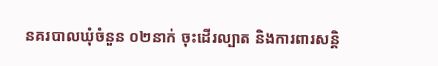នគរបាលឃុំចំនួន ០២នាក់ ចុះដើរល្បាត និងការពារសន្តិ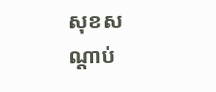សុខសណ្តាប់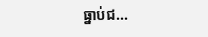ធ្នាប់ជ...